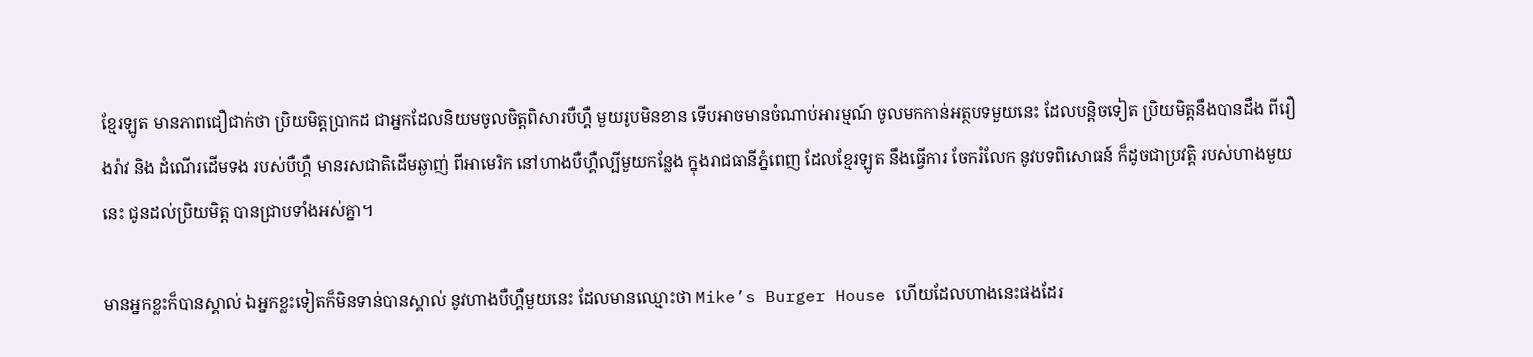ខ្មែរឡូត មានភាពជឿជាក់ថា ប្រិយមិត្តប្រាកដ ជាអ្នកដែលនិយមចូលចិត្តពិសារបឺហ្គឺ មួយរូបមិនខាន ទើបអាចមានចំណាប់អារម្មណ៍ ចូលមកកាន់អត្ថបទមួយនេះ ដែលបន្តិចទៀត ប្រិយមិត្តនឹងបានដឹង ពីរឿងរ៉ាវ និង ដំណើរដើមទង របស់បឺហ្គឺ មានរសជាតិដើមឆ្ងាញ់ ពីអាមេរិក នៅហាងបឺហ្គឺល្បីមួយកន្លែង ក្នុងរាជធានីភ្នំពេញ ដែលខ្មែរឡូត នឹងធ្វើការ ចែករំលែក នូវបទពិសោធន៍ ក៏ដូចជាប្រវត្តិ របស់ហាងមួយនេះ ជូនដល់ប្រិយមិត្ត បានជ្រាបទាំងអស់គ្នា។

មានអ្នកខ្លះក៏បានស្គាល់ ឯអ្នកខ្លះទៀតក៏មិនទាន់បានស្គាល់ នូវហាងបឺហ្គឺមួយនេះ ដែលមានឈ្មោះថា Mike’s Burger House ហើយដែលហាងនេះផងដែរ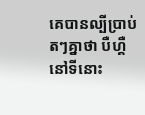គេបានល្បីប្រាប់តៗគ្នាថា បឺហ្គឺនៅទីនោះ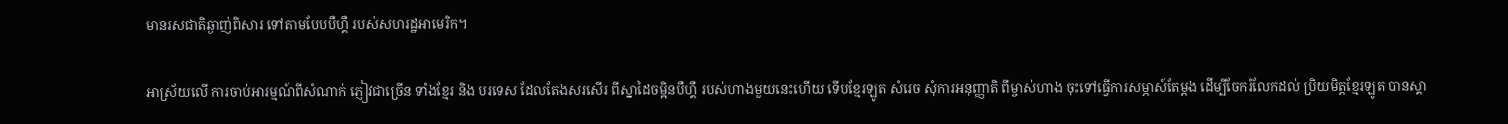មានរសជាតិឆ្ងាញ់ពិសារ ទៅតាមបែបបឺហ្គឺ របស់សហរដ្ឋអាមេរិក។

អាស្រ័យលើ ការចាប់អារម្មណ៍ពីសំណាក់ ភ្ញៀវជាច្រើន ទាំងខ្មែរ និង បរទេស ដែលតែងសរសើរ ពីស្នាដៃចម្អិនបឺហ្គឺ របស់ហាងមួយនេះហើយ ទើបខ្មែរឡូត សំរេច សុំការអនុញ្ញាតិ ពីម្ចាស់ហាង ចុះទៅធ្វើការសម្ភាស៍តែម្តង ដើម្បីចែករំលែកដល់ ប្រិយមិត្តខ្មែរឡូត បានស្គា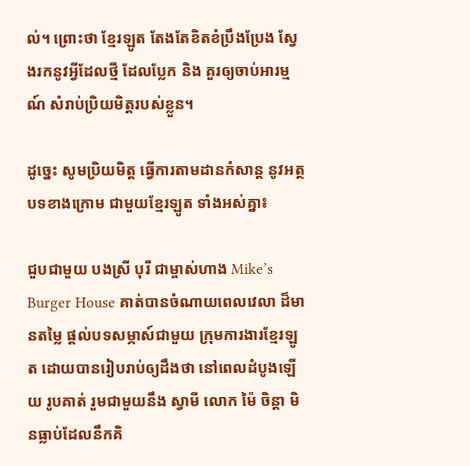ល់។ ព្រោះថា ខ្មែរឡូត តែងតែខិតខំប្រឹងប្រែង ស្វែងរកនូវអ្វីដែលថ្មី ដែលប្លែក និង គួរឲ្យចាប់អារម្មណ៍ សំរាប់ប្រិយមិត្តរបស់ខ្លួន។

ដូច្នេះ សូមប្រិយមិត្ត ធ្វើការតាមដានកំសាន្ត នូវអត្ថបទខាងក្រោម ជាមួយខ្មែរឡូត ទាំងអស់គ្នា៖

ជួបជាមួយ បងស្រី បុរី ជាម្ចាស់ហាង Mike’s Burger House គាត់បានចំណាយពេលវេលា ដ៏មានតម្លៃ ផ្តល់បទសម្ភាស៍ជាមួយ ក្រុមការងារខ្មែរឡូត ដោយបានរៀបរាប់ឲ្យដឹងថា នៅពេលដំបូងឡើយ រូបគាត់ រួមជាមួយនឹង ស្វាមី លោក ម៉ៃ ចិន្តា មិនធ្លាប់ដែលនឹកគិ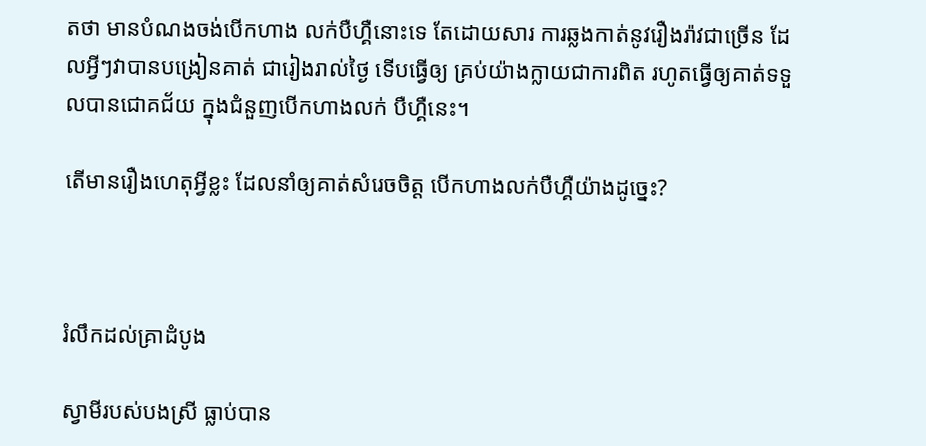តថា មានបំណងចង់បើកហាង លក់បឺហ្គឺនោះទេ តែដោយសារ ការឆ្លងកាត់នូវរឿងរ៉ាវជាច្រើន ដែលអ្វីៗវាបានបង្រៀនគាត់ ជារៀងរាល់ថ្ងៃ ទើបធ្វើឲ្យ គ្រប់យ៉ាងក្លាយជាការពិត រហូតធ្វើឲ្យគាត់ទទួលបានជោគជ័យ ក្នុងជំនួញបើកហាងលក់ បឺហ្គឺនេះ។

តើមានរឿងហេតុអ្វីខ្លះ ដែលនាំឲ្យគាត់សំរេចចិត្ត បើកហាងលក់បឺហ្គឺយ៉ាងដូច្នេះ?



រំលឹកដល់គ្រាដំបូង

ស្វាមីរបស់បងស្រី ធ្លាប់បាន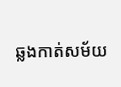ឆ្លងកាត់សម័យ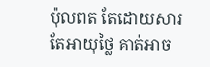ប៉ុលពត តែដោយសារតែអាយុថ្លៃ គាត់អាច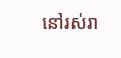នៅរស់រា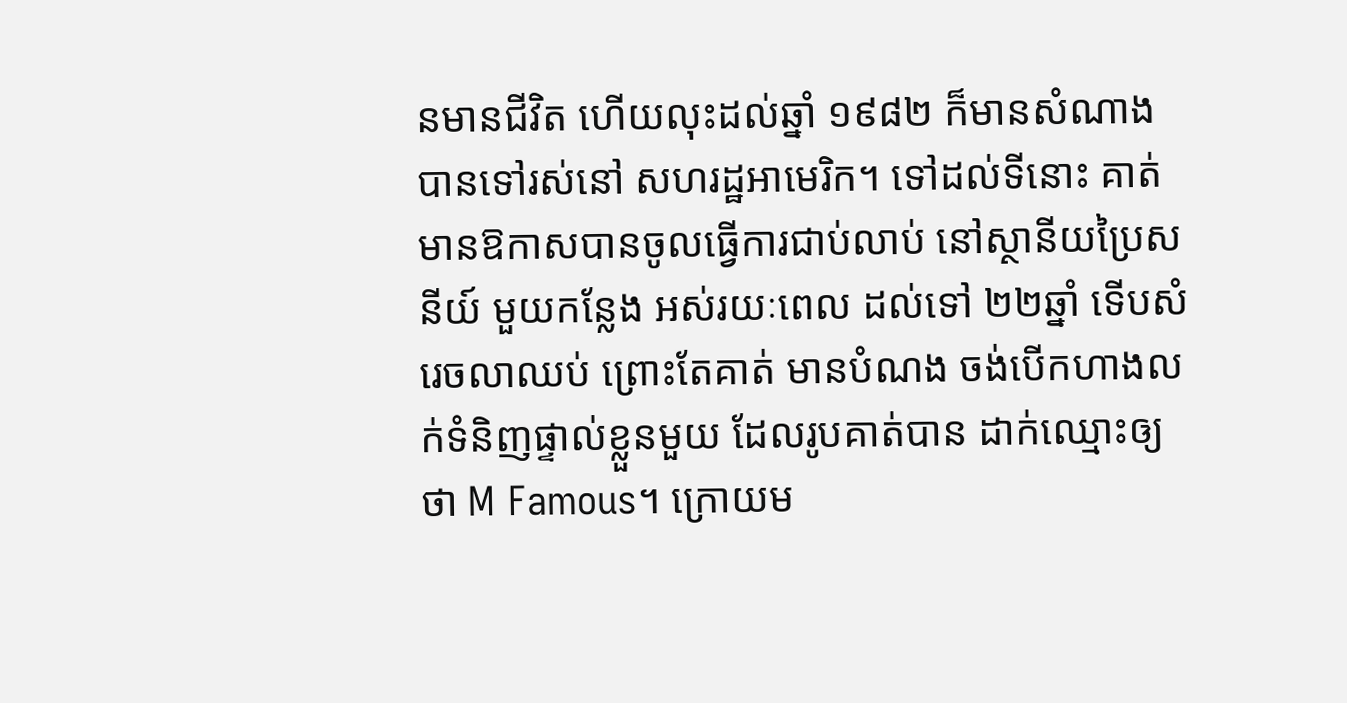នមានជីវិត ហើយលុះដល់ឆ្នាំ ១៩៨២ ក៏មានសំណាង បានទៅរស់នៅ សហរដ្ឋអាមេរិក។ ទៅដល់ទីនោះ គាត់មានឱកាសបានចូលធ្វើការជាប់លាប់ នៅស្ថានីយប្រៃសនីយ៍ មួយកន្លែង អស់រយៈពេល ដល់ទៅ ២២ឆ្នាំ ទើបសំរេចលាឈប់ ព្រោះតែគាត់ មានបំណង ចង់បើកហាងលក់ទំនិញផ្ទាល់ខ្លួនមួយ ដែលរូបគាត់បាន ដាក់ឈ្មោះឲ្យថា M Famous។ ក្រោយម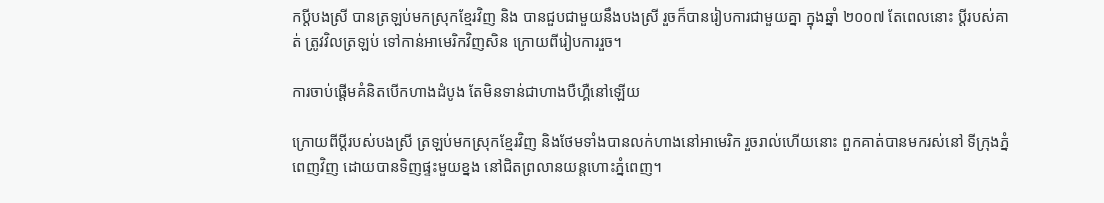កប្តីបងស្រី បានត្រឡប់មកស្រុកខ្មែរវិញ និង បានជួបជាមួយនឹងបងស្រី រួចក៏បានរៀបការជាមួយគ្នា ក្នុងឆ្នាំ ២០០៧ តែពេលនោះ ប្តីរបស់គាត់ ត្រូវវិលត្រឡប់ ទៅកាន់អាមេរិកវិញសិន ក្រោយពីរៀបការរួច។

ការចាប់ផ្តើមគំនិតបើកហាងដំបូង តែមិនទាន់ជាហាងបឺហ្គឺនៅឡើយ

ក្រោយពីប្តីរបស់បងស្រី ត្រឡប់មកស្រុកខ្មែរវិញ និងថែមទាំងបានលក់ហាងនៅអាមេរិក រួចរាល់ហើយនោះ ពួកគាត់បានមករស់នៅ ទីក្រុងភ្នំពេញវិញ ដោយបានទិញផ្ទះមួយខ្នង នៅជិតព្រលានយន្តហោះភ្នំពេញ។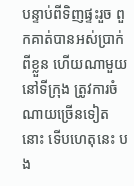បន្ទាប់ពីទិញផ្ទះរួច ពួកគាត់បានអស់ប្រាក់ពីខ្លួន ហើយណាមួយនៅទីក្រុង ត្រូវការចំណាយច្រើនទៀតនោះ ទើបហេតុនេះ បង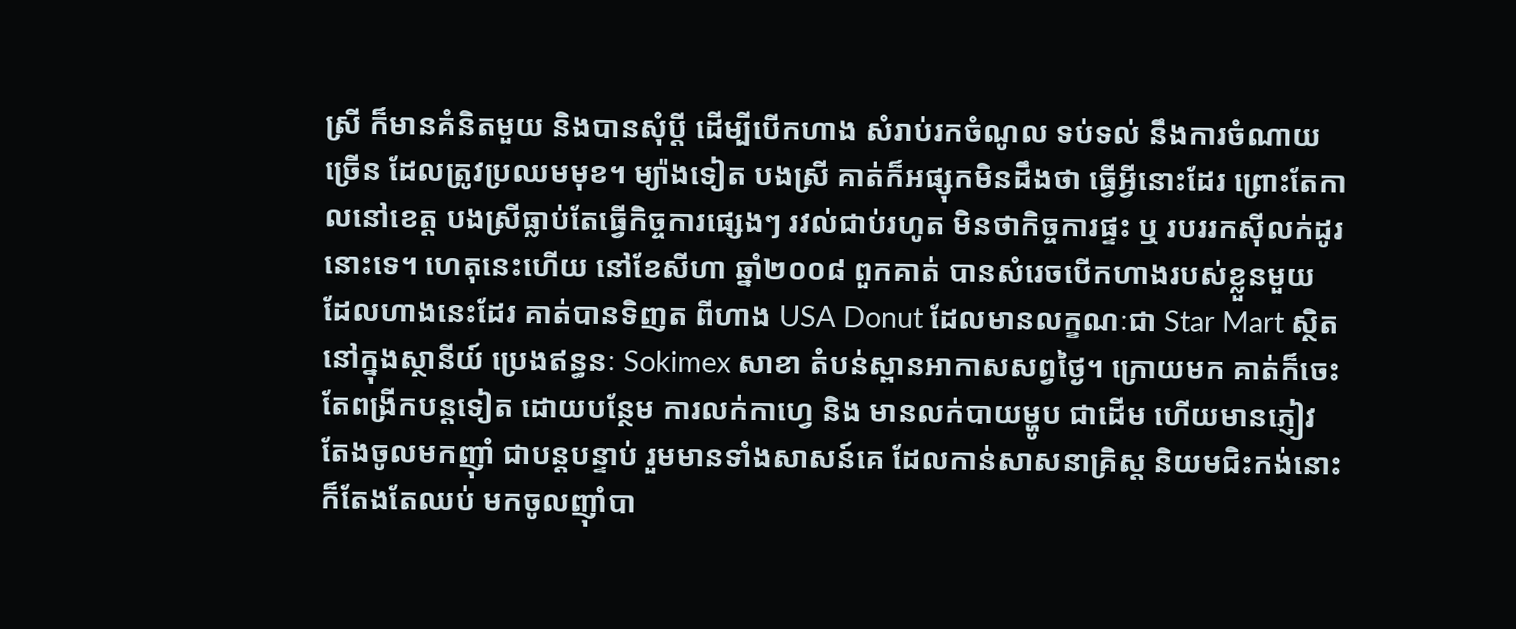ស្រី ក៏មានគំនិតមួយ និងបានសុំប្តី ដើម្បីបើកហាង សំរាប់រកចំណូល ទប់ទល់ នឹងការចំណាយច្រើន ដែលត្រូវប្រឈមមុខ។ ម្យ៉ាងទៀត បងស្រី គាត់ក៏អផ្សុកមិនដឹងថា ធ្វើអ្វីនោះដែរ ព្រោះតែកាលនៅខេត្ត បងស្រីធ្លាប់តែធ្វើកិច្ចការផ្សេងៗ រវល់ជាប់រហូត មិនថាកិច្ចការផ្ទះ ឬ របររកស៊ីលក់ដូរ នោះទេ។ ហេតុនេះហើយ នៅខែសីហា ឆ្នាំ២០០៨ ពួកគាត់ បានសំរេចបើកហាងរបស់ខ្លួនមួយ ដែលហាងនេះដែរ គាត់បានទិញត ពីហាង USA Donut ដែលមានលក្ខណៈជា Star Mart ស្ថិតនៅក្នុងស្ថានីយ៍ ប្រេងឥន្ធនៈ Sokimex សាខា តំបន់ស្ពានអាកាសសព្វថ្ងៃ។ ក្រោយមក គាត់ក៏ចេះតែពង្រីកបន្តទៀត ដោយបន្ថែម ការលក់កាហ្វេ និង មានលក់បាយម្ហូប ជាដើម ហើយមានភ្ញៀវ តែងចូលមកញ៉ាំ ជាបន្តបន្ទាប់ រួមមានទាំងសាសន៍គេ ដែលកាន់សាសនាគ្រិស្ត និយមជិះកង់នោះ ក៏តែងតែឈប់ មកចូលញ៉ាំបា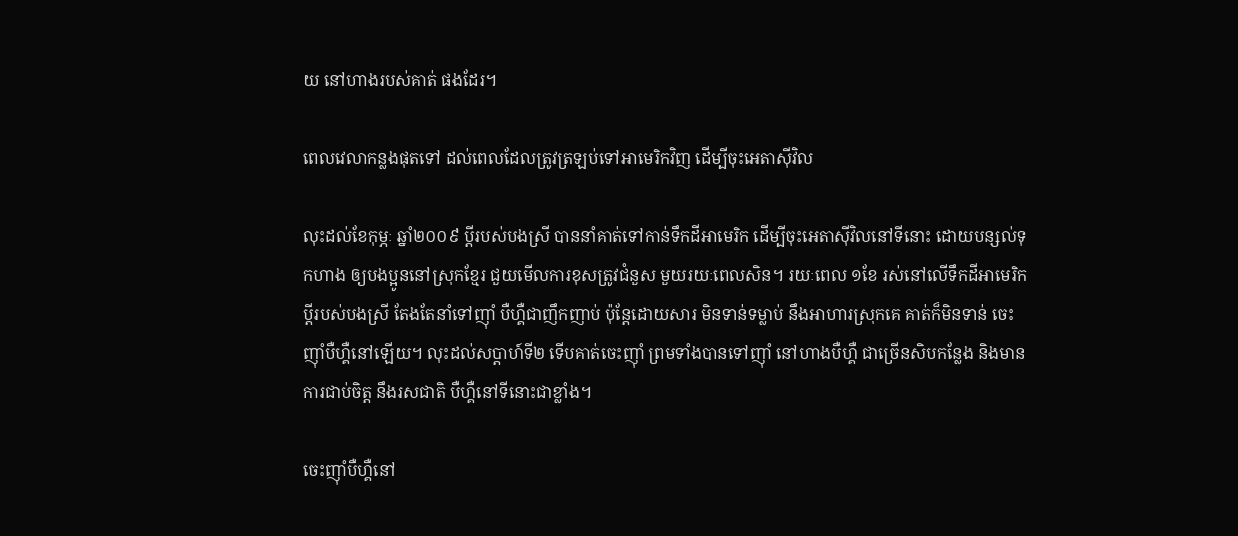យ នៅហាងរបស់គាត់ ផងដែរ។

ពេលវេលាកន្លងផុតទៅ ដល់ពេលដែលត្រូវត្រឡប់ទៅអាមេរិកវិញ ដើម្បីចុះអេតាស៊ីវិល

លុះដល់ខែកុម្ភៈ ឆ្នាំ២០០៩ ប្តីរបស់បងស្រី បាននាំគាត់ទៅកាន់ទឹកដីអាមេរិក ដើម្បីចុះអេតាស៊ីវិលនៅទីនោះ ដោយបន្សល់ទុកហាង ឲ្យបងប្អូននៅស្រុកខ្មែរ ជួយមើលការខុសត្រូវជំនួស មួយរយៈពេលសិន។ រយៈពេល ១ខែ រស់នៅលើទឹកដីអាមេរិក ប្តីរបស់បងស្រី តែងតែនាំទៅញ៉ាំ បឺហ្គឺជាញឹកញាប់ ប៉ុន្តែដោយសារ មិនទាន់ទម្លាប់ នឹងអាហារស្រុកគេ គាត់ក៏មិនទាន់ ចេះញ៉ាំបឺហ្គឺនៅឡើយ។ លុះដល់សប្តាហ៍ទី២ ទើបគាត់ចេះញ៉ាំ ព្រមទាំងបានទៅញ៉ាំ នៅហាងបឺហ្គឺ ជាច្រើនសិបកន្លែង និងមានការជាប់ចិត្ត នឹងរសជាតិ បឺហ្គឺនៅទីនោះជាខ្លាំង។

ចេះញ៉ាំបឺហ្គឺនៅ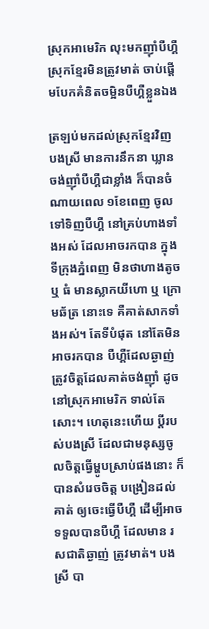ស្រុកអាមេរិក លុះមកញ៉ាំបឺហ្គឺស្រុកខ្មែរមិនត្រូវមាត់ ចាប់ផ្តើមបែកគំនិតចម្អិនបឺហ្គឺខ្លួនឯង

ត្រឡប់មកដល់ស្រុកខ្មែរវិញ បងស្រី មានការនឹកនា ឃ្លានចង់ញ៉ាំបឺហ្គឺជាខ្លាំង ក៏បានចំណាយពេល ១ខែពេញ ចូលទៅទិញបឺហ្គឺ នៅគ្រប់ហាងទាំងអស់ ដែលអាចរកបាន ក្នុងទីក្រុងភ្នំពេញ មិនថាហាងតូច ឬ ធំ មានស្លាកយីហោ ឬ ក្រោមឆ័ត្រ នោះទេ គឺគាត់សាកទាំងអស់។ តែទីបំផុត នៅតែមិនអាចរកបាន បឺហ្គឺដែលឆ្ងាញ់ ត្រូវចិត្តដែលគាត់ចង់ញ៉ាំ ដូចនៅស្រុកអាមេរិក ទាល់តែសោះ។ ហេតុនេះហើយ ប្តីរបស់បងស្រី ដែលជាមនុស្សចូលចិត្តធ្វើម្ហូបស្រាប់ផងនោះ ក៏បានសំរេចចិត្ត បង្រៀនដល់គាត់ ឲ្យចេះធ្វើបឺហ្គឺ ដើម្បីអាចទទួលបានបឺហ្គឺ ដែលមាន រសជាតិឆ្ងាញ់ ត្រូវមាត់។ បងស្រី បា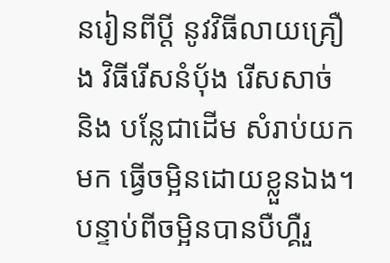នរៀនពីប្តី នូវវិធីលាយគ្រឿង វិធីរើសនំប៉័ង រើសសាច់ និង បន្លែជាដើម សំរាប់យកមក ធ្វើចម្អិនដោយខ្លួនឯង។ បន្ទាប់ពីចម្អិនបានបឺហ្គឺរួ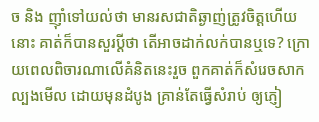ច និង ញ៉ាំទៅយល់ថា មានរសជាតិឆ្ងាញ់ត្រូវចិត្តហើយនោះ គាត់ក៏បានសួរប្តីថា តើអាចដាក់លក់បានឬទេ? ក្រោយពេលពិចារណាលើគំនិតនេះរួច ពួកគាត់ក៏សំរេចសាកល្បងមើល ដោយមុនដំបូង គ្រាន់តែធ្វើសំរាប់ ឲ្យភ្ញៀ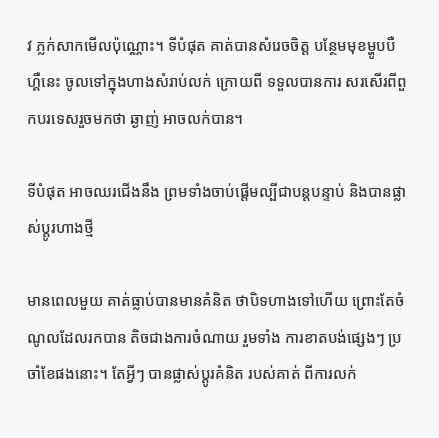វ ភ្លក់សាកមើលប៉ុណ្ណោះ។ ទីបំផុត គាត់បានសំរេចចិត្ត បន្ថែមមុខម្ហូបបឺហ្គឺនេះ ចូលទៅក្នុងហាងសំរាប់លក់ ក្រោយពី ទទួលបានការ សរសើរពីពួកបរទេសរួចមកថា ឆ្ងាញ់ អាចលក់បាន។

ទីបំផុត អាចឈរជើងនឹង ព្រមទាំងចាប់ផ្តើមល្បីជាបន្តបន្ទាប់ និងបានផ្លាស់ប្តូរហាងថ្មី

មានពេលមួយ គាត់ធ្លាប់បានមានគំនិត ថាបិទហាងទៅហើយ ព្រោះតែចំណូលដែលរកបាន តិចជាងការចំណាយ រួមទាំង ការខាតបង់ផ្សេងៗ ប្រចាំខែផងនោះ។ តែអ្វីៗ បានផ្លាស់ប្តូរគំនិត របស់គាត់ ពីការលក់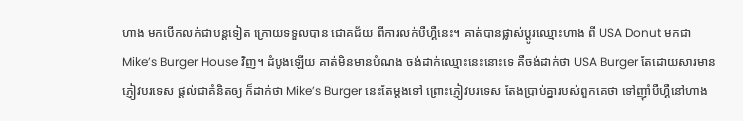ហាង មកបើកលក់ជាបន្តទៀត ក្រោយទទួលបាន ជោគជ័យ ពីការលក់បឺហ្គឺនេះ។ គាត់បានផ្លាស់ប្តូរឈ្មោះហាង ពី USA Donut មកជា Mike’s Burger House វិញ។ ដំបូងឡើយ គាត់មិនមានបំណង ចង់ដាក់ឈ្មោះនេះនោះទេ គឺចង់ដាក់ថា USA Burger តែដោយសារមានភ្ញៀវបរទេស ផ្តល់ជាគំនិតឲ្យ ក៏ដាក់ថា Mike’s Burger នេះតែម្តងទៅ ព្រោះភ្ញៀវបរទេស តែងប្រាប់គ្នារបស់ពួកគេថា ទៅញ៉ាំបឺហ្គឺនៅហាង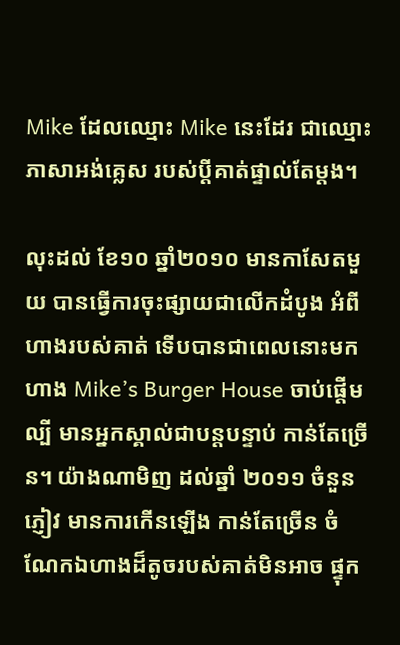Mike ដែលឈ្មោះ Mike នេះដែរ ជាឈ្មោះភាសាអង់គ្លេស របស់ប្តីគាត់ផ្ទាល់តែម្តង។

លុះដល់ ខែ១០ ឆ្នាំ២០១០ មានកាសែតមួយ បានធ្វើការចុះផ្សាយជាលើកដំបូង អំពីហាងរបស់គាត់ ទើបបានជាពេលនោះមក ហាង Mike’s Burger House ចាប់ផ្តើមល្បី មានអ្នកស្គាល់ជាបន្តបន្ទាប់ កាន់តែច្រើន។ យ៉ាងណាមិញ ដល់ឆ្នាំ ២០១១ ចំនួនភ្ញៀវ មានការកើនឡើង កាន់តែច្រើន ចំណែកឯហាងដ៏តូចរបស់គាត់មិនអាច ផ្ទុក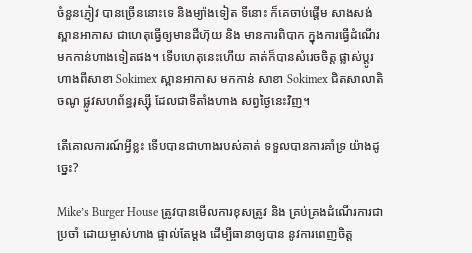ចំនួនភ្ញៀវ បានច្រើននោះទេ និងម្យ៉ាងទៀត ទីនោះ ក៏គេចាប់ផ្តើម សាងសង់ ស្ពានអាកាស ជាហេតុធ្វើឲ្យមានដីហ៊ុយ និង មានការពិបាក ក្នុងការធ្វើដំណើរ មកកាន់ហាងទៀតផង។ ទើបហេតុនេះហើយ គាត់ក៏បានសំរេចចិត្ត ផ្លាស់ប្តូរហាងពីសាខា Sokimex ស្ពានអាកាស មកកាន់ សាខា Sokimex ជិតសាលាតិចណូ ផ្លូវសហព័ន្ធរុស្ស៊ី ដែលជាទីតាំងហាង សព្វថ្ងៃនេះវិញ។

តើគោលការណ៍អ្វីខ្លះ ទើបបានជាហាងរបស់គាត់ ទទួលបានការគាំទ្រ យ៉ាងដូច្នេះ?

Mike’s Burger House ត្រូវបានមើលការខុសត្រូវ និង គ្រប់គ្រងដំណើរការជាប្រចាំ ដោយម្ចាស់ហាង ផ្ទាល់តែម្តង ដើម្បីធានាឲ្យបាន នូវការពេញចិត្ត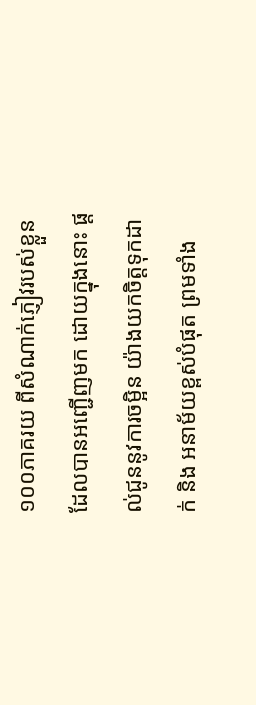១០០ភាគរយ ពីសំណាក់ភ្ញៀវរបស់ខ្លួន ដែលបានអញ្ជើញមក ដោយក្នុងនោះ ផ្តល់ជូននូវការចម្អិន យ៉ាងយកចិត្តទុកដាក់ និង អនាម័យខ្ពស់បំផុត ព្រមទាំង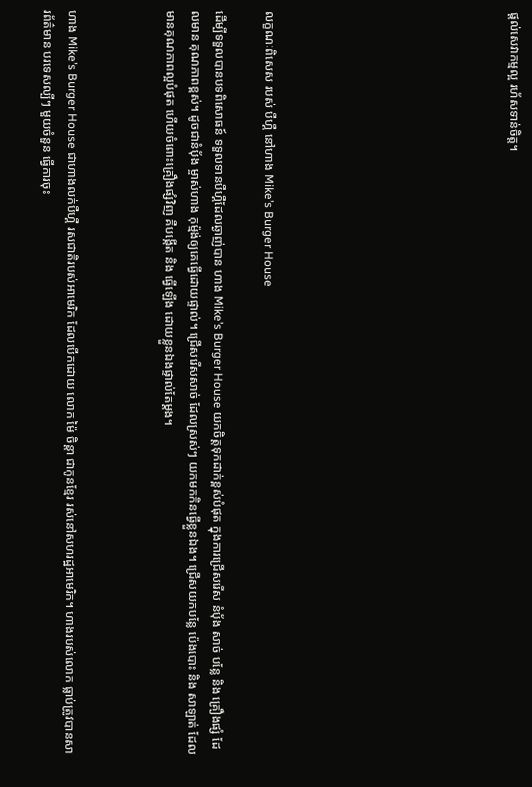ផ្តល់សេវាកម្មល្អ រហ័សទាន់ចិត្ត។









លក្ខណៈពិសេស របស់ បឺហ្គឺ នៅហាង Mike’s Burger House

ដើម្បីទទួលបានបទពិសោធន៍ ទទួលទានបឺហ្គឺដែលឆ្ងាញ់បាន ហាង Mike’s Burger House យកចិត្តទុកដាក់ខ្ពស់បំផុត ក្នុងការជ្រើសរើស នំប៉័ង សាច់ បន្លែ និង គ្រឿងផ្សំ ដែលមាន គុណភាពខ្ពស់។ ដូចជានំប៉័ង ម្ចាស់ហាង កុម្ម៉ង់ឲ្យគេធ្វើដោយផ្ទាល់។ ជ្រើសរើសសាច់ ដែលស្រស់ៗ យកមកកិនធ្វើខ្លួនឯង។ ជ្រើសយកបន្លែ ប៉េងបោះ និង សាឡាត់ ដែលមានគុណភាពល្អបំផុត ហើយចំពោះគ្រឿងផ្សំវិញ គឺបង្កើត និង ធ្វើឡើង ដោយខ្លួនឯងផ្ទាល់តែម្តង។



ហាង Mike’s Burger House ជាហាងលក់បឺហ្គឺ រសជាតិរបស់អាមេរិក ដែលបើកដោយ លោក ម៉ៃ ចិន្តា ជាកូនខ្មែរ រស់នៅសហរដ្ឋអាមេរិក។ ហាងរបស់លោក ធ្លាប់ត្រូវបានសារព័ត៌មាន បរទេសល្បីៗ មួយចំនួន ធ្វើការចុះ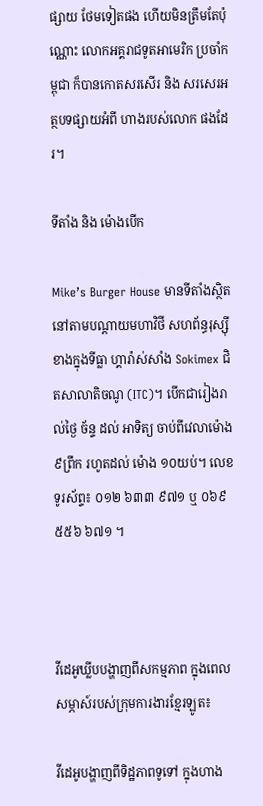ផ្សាយ ថែមទៀតផង ហើយមិនត្រឹមតែប៉ុណ្ណោះ លោកអគ្គរាជទូតអាមេរិក ប្រចាំកម្ពុជា ក៏បានកោតសរសើរ និង សរសេរអត្ថបទផ្សាយអំពី ហាងរបស់លោក ផងដែរ។

ទីតាំង និង ម៉ោងបើក

Mike’s Burger House មានទីតាំងស្ថិតនៅតាមបណ្តាយមហាវិថី សហព័ន្ធរុស្ស៊ី ខាងក្នុងទីធ្លា ហ្គារ៉ាស់សាំង Sokimex ជិតសាលាតិចណូ (ITC)។ បើកជារៀងរាល់ថ្ងៃ ច័ន្ទ ដល់ អាទិត្យ ចាប់ពីវេលាម៉ោង ៩ព្រឹក រហូតដល់ ម៉ោង ១០យប់។ លេខទូរស័ព្ទ៖ ០១២ ៦៣៣ ៩៧១ ឬ ០៦៩ ៥៥៦ ៦៧១ ។



វីដេអូឃ្លីបបង្ហាញពីសកម្មភាព ក្នុងពេលសម្ភាស៍របស់ក្រុមការងារខ្មែរឡូត៖

វីដេអូបង្ហាញពីទិដ្ឋភាពទូទៅ ក្នុងហាង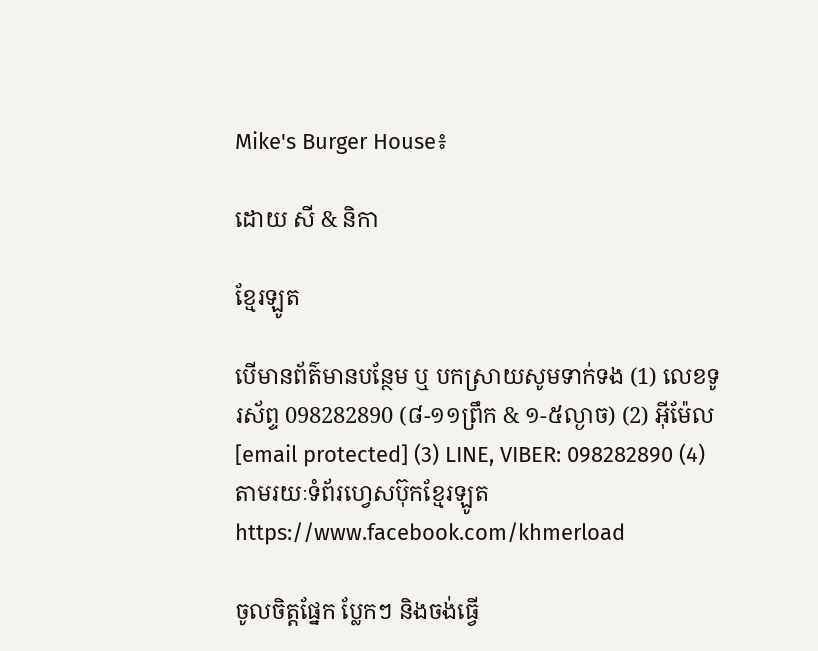Mike's Burger House៖

ដោយ សី & និកា

ខ្មែរឡូត

បើមានព័ត៌មានបន្ថែម ឬ បកស្រាយសូមទាក់ទង (1) លេខទូរស័ព្ទ 098282890 (៨-១១ព្រឹក & ១-៥ល្ងាច) (2) អ៊ីម៉ែល [email protected] (3) LINE, VIBER: 098282890 (4) តាមរយៈទំព័រហ្វេសប៊ុកខ្មែរឡូត https://www.facebook.com/khmerload

ចូលចិត្តផ្នែក ប្លែកៗ និងចង់ធ្វើ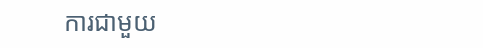ការជាមួយ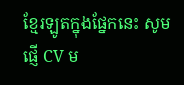ខ្មែរឡូតក្នុងផ្នែកនេះ សូមផ្ញើ CV ម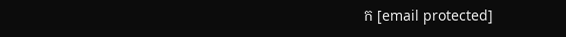ក [email protected]